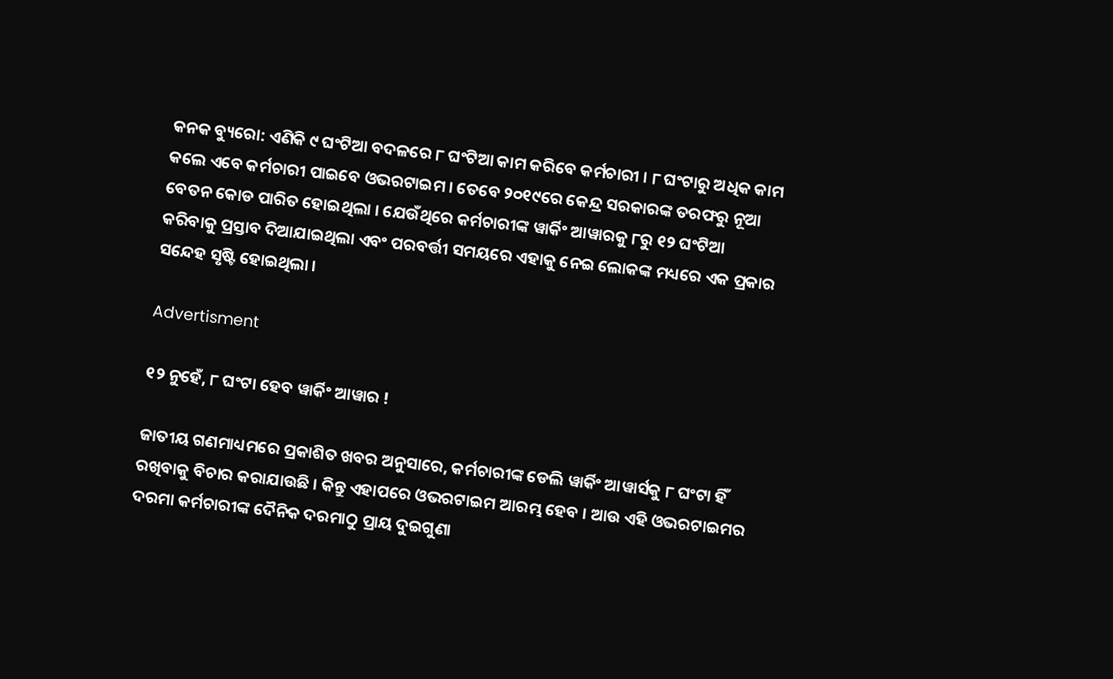କନକ ବ୍ୟୁରୋ: ଏଣିକି ୯ ଘଂଟିଆ ବଦଳରେ ୮ ଘଂଟିଆ କାମ କରିବେ କର୍ମଚାରୀ । ୮ ଘଂଟାରୁ ଅଧିକ କାମ କଲେ ଏବେ କର୍ମଚାରୀ ପାଇବେ ଓଭରଟାଇମ । ତେବେ ୨୦୧୯ରେ କେନ୍ଦ୍ର ସରକାରଙ୍କ ତରଫରୁ ନୂଆ ବେତନ କୋଡ ପାରିତ ହୋଇଥିଲା । ଯେଉଁଥିରେ କର୍ମଚାରୀଙ୍କ ୱାର୍କିଂ ଆୱାରକୁ ୮ରୁ ୧୨ ଘଂଟିଆ କରିବାକୁ ପ୍ରସ୍ତାବ ଦିଆଯାଇଥିଲା ଏବଂ ପରବର୍ତ୍ତୀ ସମୟରେ ଏହାକୁ ନେଇ ଲୋକଙ୍କ ମଧ୍ୟରେ ଏକ ପ୍ରକାର ସନ୍ଦେହ ସୃଷ୍ଟି ହୋଇଥିଲା ।

Advertisment

୧୨ ନୁହେଁ, ୮ ଘଂଟା ହେବ ୱାର୍କିଂ ଆୱାର !

ଜାତୀୟ ଗଣମାଧ୍ୟମରେ ପ୍ରକାଶିତ ଖବର ଅନୁସାରେ, କର୍ମଚାରୀଙ୍କ ଡେଲି ୱାର୍କିଂ ଆୱାର୍ସକୁ ୮ ଘଂଟା ହିଁ ରଖିବାକୁ ବିଚାର କରାଯାଉଛି । କିନ୍ତୁ ଏହାପରେ ଓଭରଟାଇମ ଆରମ୍ଭ ହେବ । ଆଉ ଏହି ଓଭରଟାଇମର ଦରମା କର୍ମଚାରୀଙ୍କ ଦୈନିକ ଦରମାଠୁ ପ୍ରାୟ ଦୁଇଗୁଣା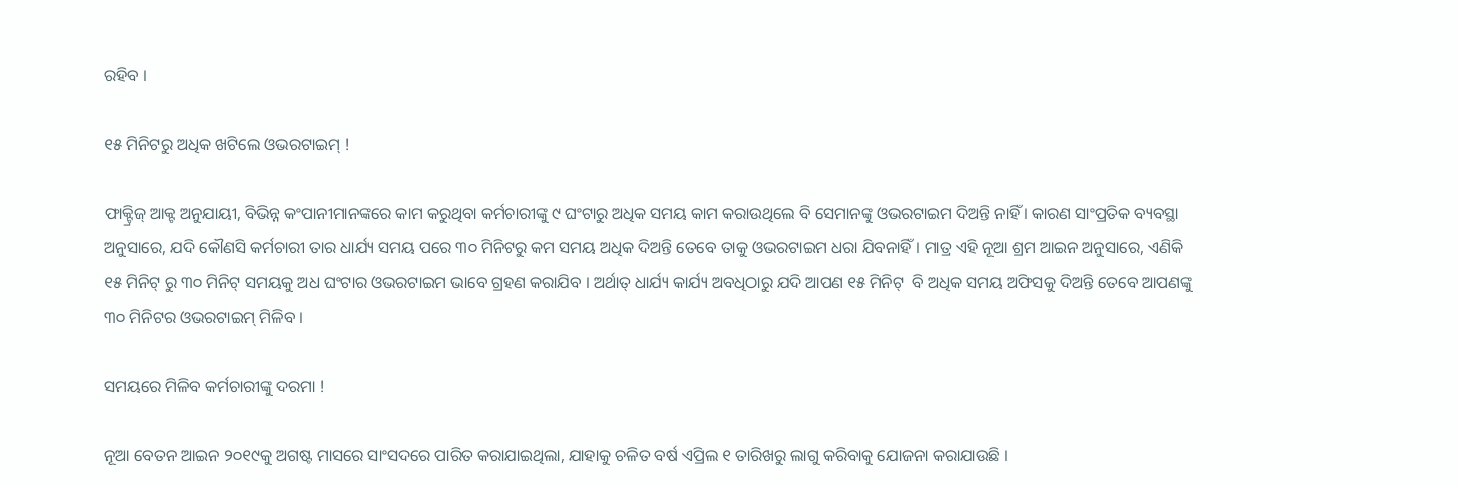ରହିବ ।

୧୫ ମିନିଟରୁ ଅଧିକ ଖଟିଲେ ଓଭରଟାଇମ୍ !

ଫାକ୍ଟ୍ରିଜ୍ ଆକ୍ଟ ଅନୁଯାୟୀ, ବିଭିନ୍ନ କଂପାନୀମାନଙ୍କରେ କାମ କରୁଥିବା କର୍ମଚାରୀଙ୍କୁ ୯ ଘଂଟାରୁ ଅଧିକ ସମୟ କାମ କରାଉଥିଲେ ବି ସେମାନଙ୍କୁ ଓଭରଟାଇମ ଦିଅନ୍ତି ନାହିଁ । କାରଣ ସାଂପ୍ରତିକ ବ୍ୟବସ୍ଥା ଅନୁସାରେ, ଯଦି କୌଣସି କର୍ମଚାରୀ ତାର ଧାର୍ଯ୍ୟ ସମୟ ପରେ ୩୦ ମିନିଟରୁ କମ ସମୟ ଅଧିକ ଦିଅନ୍ତି ତେବେ ତାକୁ ଓଭରଟାଇମ ଧରା ଯିବନାହିଁ । ମାତ୍ର ଏହି ନୂଆ ଶ୍ରମ ଆଇନ ଅନୁସାରେ, ଏଣିକି ୧୫ ମିନିଟ୍ ରୁ ୩୦ ମିନିଟ୍ ସମୟକୁ ଅଧ ଘଂଟାର ଓଭରଟାଇମ ଭାବେ ଗ୍ରହଣ କରାଯିବ । ଅର୍ଥାତ୍ ଧାର୍ଯ୍ୟ କାର୍ଯ୍ୟ ଅବଧିଠାରୁ ଯଦି ଆପଣ ୧୫ ମିନିଟ୍  ବି ଅଧିକ ସମୟ ଅଫିସକୁ ଦିଅନ୍ତି ତେବେ ଆପଣଙ୍କୁ ୩୦ ମିନିଟର ଓଭରଟାଇମ୍ ମିଳିବ ।

ସମୟରେ ମିଳିବ କର୍ମଚାରୀଙ୍କୁ ଦରମା !

ନୂଆ ବେତନ ଆଇନ ୨୦୧୯କୁ ଅଗଷ୍ଟ ମାସରେ ସାଂସଦରେ ପାରିତ କରାଯାଇଥିଲା, ଯାହାକୁ ଚଳିତ ବର୍ଷ ଏପ୍ରିଲ ୧ ତାରିଖରୁ ଲାଗୁ କରିବାକୁ ଯୋଜନା କରାଯାଉଛି ।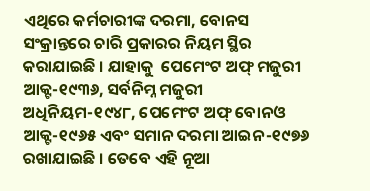ଏଥିରେ କର୍ମଚାରୀଙ୍କ ଦରମା, ବୋନସ ସଂକ୍ରାନ୍ତରେ ଚାରି ପ୍ରକାରର ନିୟମ ସ୍ଥିର କରାଯାଇଛି । ଯାହାକୁ  ପେମେଂଟ ଅଫ୍ ମଜୁରୀ ଆକ୍ଟ-୧୯୩୬, ସର୍ବନିମ୍ନ ମଜୁରୀ ଅଧିନିୟମ-୧୯୪୮, ପେମେଂଟ ଅଫ୍ ବୋନଓ ଆକ୍ଟ-୧୯୬୫ ଏବଂ ସମାନ ଦରମା ଆଇନ-୧୯୭୬ ରଖାଯାଇଛି । ତେବେ ଏହି ନୂଆ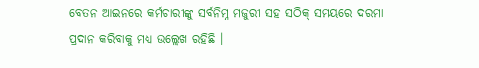ବେତନ ଆଇନରେ କର୍ମଚାରୀଙ୍କୁ ସର୍ବନିମ୍ନ ମଜୁରୀ ସହ ସଠିକ୍ ସମୟରେ ଦରମା ପ୍ରଦାନ କରିବାକୁ ମଧ୍ୟ ଉଲ୍ଲେଖ ରହିଛି ।